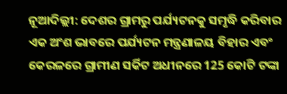ନୂଆଦିଲ୍ଲୀ: ଦେଶର ଗ୍ରାମରୁ ପର୍ଯ୍ୟଟନକୁ ସମୃଦ୍ଧି କରିବାର ଏକ ଅଂଶ ଭାବରେ ପର୍ଯ୍ୟଟନ ମନ୍ତ୍ରଣାଳୟ ବିହାର ଏବଂ କେରଳରେ ଗ୍ରାମୀଣ ସର୍କିଟ ଅଧୀନରେ 125 କୋଟି ଟଙ୍କା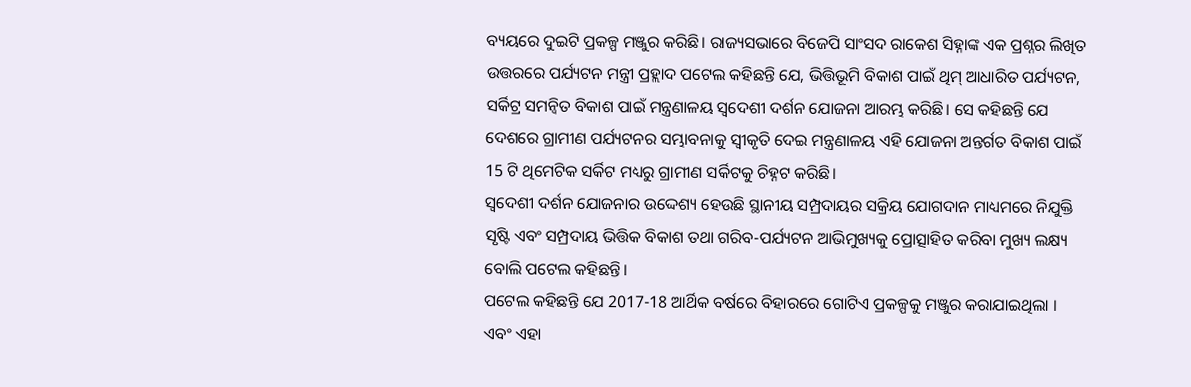ବ୍ୟୟରେ ଦୁଇଟି ପ୍ରକଳ୍ପ ମଞ୍ଜୁର କରିଛି। ରାଜ୍ୟସଭାରେ ବିଜେପି ସାଂସଦ ରାକେଶ ସିହ୍ନାଙ୍କ ଏକ ପ୍ରଶ୍ନର ଲିଖିତ ଉତ୍ତରରେ ପର୍ଯ୍ୟଟନ ମନ୍ତ୍ରୀ ପ୍ରହ୍ଲାଦ ପଟେଲ କହିଛନ୍ତି ଯେ, ଭିତ୍ତିଭୂମି ବିକାଶ ପାଇଁ ଥିମ୍ ଆଧାରିତ ପର୍ଯ୍ୟଟନ, ସର୍କିଟ୍ର ସମନ୍ୱିତ ବିକାଶ ପାଇଁ ମନ୍ତ୍ରଣାଳୟ ସ୍ବଦେଶୀ ଦର୍ଶନ ଯୋଜନା ଆରମ୍ଭ କରିଛି। ସେ କହିଛନ୍ତି ଯେ ଦେଶରେ ଗ୍ରାମୀଣ ପର୍ଯ୍ୟଟନର ସମ୍ଭାବନାକୁ ସ୍ୱୀକୃତି ଦେଇ ମନ୍ତ୍ରଣାଳୟ ଏହି ଯୋଜନା ଅନ୍ତର୍ଗତ ବିକାଶ ପାଇଁ 15 ଟି ଥିମେଟିକ ସର୍କିଟ ମଧ୍ୟରୁ ଗ୍ରାମୀଣ ସର୍କିଟକୁ ଚିହ୍ନଟ କରିଛି।
ସ୍ବଦେଶୀ ଦର୍ଶନ ଯୋଜନାର ଉଦ୍ଦେଶ୍ୟ ହେଉଛି ସ୍ଥାନୀୟ ସମ୍ପ୍ରଦାୟର ସକ୍ରିୟ ଯୋଗଦାନ ମାଧ୍ୟମରେ ନିଯୁକ୍ତି ସୃଷ୍ଟି ଏବଂ ସମ୍ପ୍ରଦାୟ ଭିତ୍ତିକ ବିକାଶ ତଥା ଗରିବ-ପର୍ଯ୍ୟଟନ ଆଭିମୁଖ୍ୟକୁ ପ୍ରୋତ୍ସାହିତ କରିବା ମୁଖ୍ୟ ଲକ୍ଷ୍ୟ ବୋଲି ପଟେଲ କହିଛନ୍ତି।
ପଟେଲ କହିଛନ୍ତି ଯେ 2017-18 ଆର୍ଥିକ ବର୍ଷରେ ବିହାରରେ ଗୋଟିଏ ପ୍ରକଳ୍ପକୁ ମଞ୍ଜୁର କରାଯାଇଥିଲା । ଏବଂ ଏହା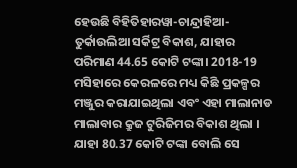ହେଉଛି ବିହିତିହାରୱା-ଚାନ୍ଦ୍ରାହିଆ-ତୁର୍କାଉଲିଆ ସର୍କିଟ୍ର ବିକାଶ, ଯାହାର ପରିମାଣ 44.65 କୋଟି ଟଙ୍କା। 2018-19 ମସିହାରେ କେରଳରେ ମଧ୍ୟ କିଛି ପ୍ରକଳ୍ପର ମଞ୍ଜୁର କରାଯାଇଥିଲା ଏବଂ ଏହା ମାଲାନାଡ ମାଲାବାର କ୍ରୁଜ ଟୁରିଜିମର ବିକାଶ ଥିଲା । ଯାହା 80.37 କୋଟି ଟଙ୍କା ବୋଲି ସେ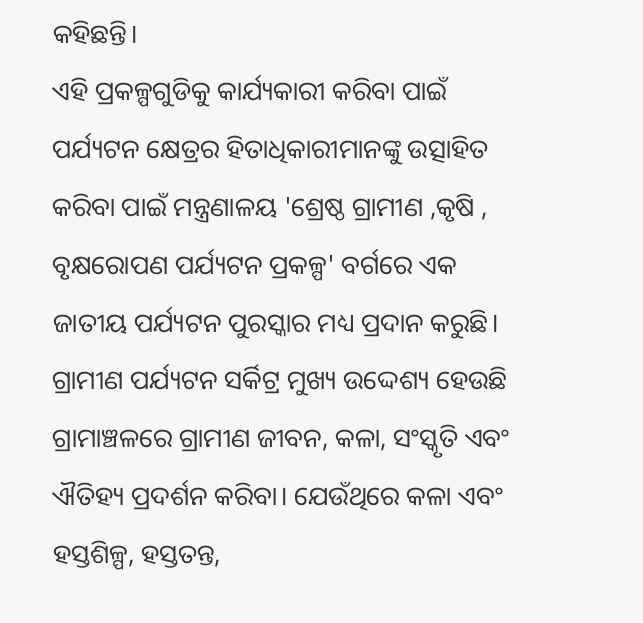କହିଛନ୍ତି।
ଏହି ପ୍ରକଳ୍ପଗୁଡିକୁ କାର୍ଯ୍ୟକାରୀ କରିବା ପାଇଁ ପର୍ଯ୍ୟଟନ କ୍ଷେତ୍ରର ହିତାଧିକାରୀମାନଙ୍କୁ ଉତ୍ସାହିତ କରିବା ପାଇଁ ମନ୍ତ୍ରଣାଳୟ 'ଶ୍ରେଷ୍ଠ ଗ୍ରାମୀଣ ,କୃଷି , ବୃକ୍ଷରୋପଣ ପର୍ଯ୍ୟଟନ ପ୍ରକଳ୍ପ' ବର୍ଗରେ ଏକ ଜାତୀୟ ପର୍ଯ୍ୟଟନ ପୁରସ୍କାର ମଧ୍ୟ ପ୍ରଦାନ କରୁଛି।
ଗ୍ରାମୀଣ ପର୍ଯ୍ୟଟନ ସର୍କିଟ୍ର ମୁଖ୍ୟ ଉଦ୍ଦେଶ୍ୟ ହେଉଛି ଗ୍ରାମାଞ୍ଚଳରେ ଗ୍ରାମୀଣ ଜୀବନ, କଳା, ସଂସ୍କୃତି ଏବଂ ଐତିହ୍ୟ ପ୍ରଦର୍ଶନ କରିବା। ଯେଉଁଥିରେ କଳା ଏବଂ ହସ୍ତଶିଳ୍ପ, ହସ୍ତତନ୍ତ,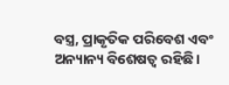ବସ୍ତ୍ର, ପ୍ରାକୃତିକ ପରିବେଶ ଏବଂ ଅନ୍ୟାନ୍ୟ ବିଶେଷତ୍ୱ ରହିଛି।